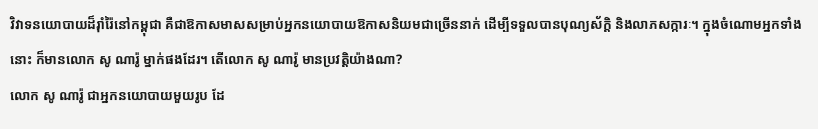វិវាទនយោបាយដ៏រ៉ាំរ៉ៃនៅកម្ពុជា គឺជាឱកាសមាសសម្រាប់អ្នកនយោបាយឱកាសនិយមជាច្រើននាក់ ដើម្បីទទួលបានបុណ្យស័ក្ដិ និងលាភសក្ការៈ។ ក្នុងចំណោមអ្នកទាំងនោះ ក៏មានលោក សូ ណារ៉ូ ម្នាក់ផងដែរ។ តើលោក សូ ណារ៉ូ មានប្រវត្តិយ៉ាងណា?
លោក សូ ណារ៉ូ ជាអ្នកនយោបាយមួយរូប ដែ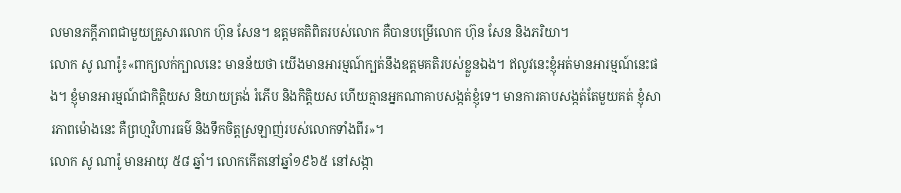លមានភក្ដីភាពជាមួយគ្រួសារលោក ហ៊ុន សែន។ ឧត្ដមគតិពិតរបស់លោក គឺបានបម្រើលោក ហ៊ុន សែន និងភរិយា។
លោក សូ ណារ៉ូ៖«ពាក្យលក់ក្បាលនេះ មានន័យថា យើងមានអារម្មណ៍ក្បត់នឹងឧត្ដមគតិរបស់ខ្លួនឯង។ ឥលូវនេះខ្ញុំអត់មានអារម្មណ៍នេះផង។ ខ្ញុំមានអារម្មណ៍ជាកិត្តិយស និយាយត្រង់ រំភើប និងកិត្តិយស ហើយគ្មានអ្នកណាគាបសង្កត់ខ្ញុំទេ។ មានការគាបសង្កត់តែមួយគត់ ខ្ញុំសារភាពម៉ោងនេះ គឺព្រហ្មវិហារធម៌ និងទឹកចិត្តស្រឡាញ់របស់លោកទាំងពីរ»។
លោក សូ ណារ៉ូ មានអាយុ ៥៨ ឆ្នាំ។ លោកកើតនៅឆ្នាំ១៩៦៥ នៅសង្កា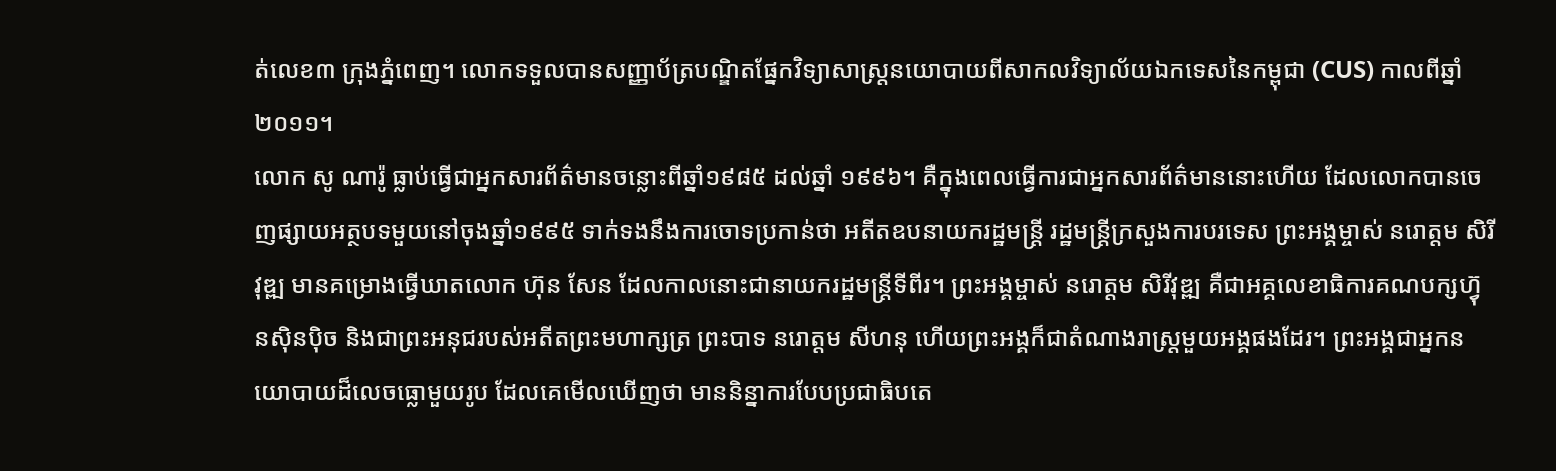ត់លេខ៣ ក្រុងភ្នំពេញ។ លោកទទួលបានសញ្ញាប័ត្របណ្ឌិតផ្នែកវិទ្យាសាស្ត្រនយោបាយពីសាកលវិទ្យាល័យឯកទេសនៃកម្ពុជា (CUS) កាលពីឆ្នាំ២០១១។
លោក សូ ណារ៉ូ ធ្លាប់ធ្វើជាអ្នកសារព័ត៌មានចន្លោះពីឆ្នាំ១៩៨៥ ដល់ឆ្នាំ ១៩៩៦។ គឺក្នុងពេលធ្វើការជាអ្នកសារព័ត៌មាននោះហើយ ដែលលោកបានចេញផ្សាយអត្ថបទមួយនៅចុងឆ្នាំ១៩៩៥ ទាក់ទងនឹងការចោទប្រកាន់ថា អតីតឧបនាយករដ្ឋមន្ត្រី រដ្ឋមន្ត្រីក្រសួងការបរទេស ព្រះអង្គម្ចាស់ នរោត្តម សិរីវុឌ្ឍ មានគម្រោងធ្វើឃាតលោក ហ៊ុន សែន ដែលកាលនោះជានាយករដ្ឋមន្ត្រីទីពីរ។ ព្រះអង្គម្ចាស់ នរោត្តម សិរីវុឌ្ឍ គឺជាអគ្គលេខាធិការគណបក្សហ៊្វុនស៊ិនប៉ិច និងជាព្រះអនុជរបស់អតីតព្រះមហាក្សត្រ ព្រះបាទ នរោត្តម សីហនុ ហើយព្រះអង្គក៏ជាតំណាងរាស្ត្រមួយអង្គផងដែរ។ ព្រះអង្គជាអ្នកនយោបាយដ៏លេចធ្លោមួយរូប ដែលគេមើលឃើញថា មាននិន្នាការបែបប្រជាធិបតេ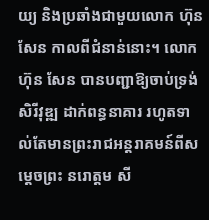យ្យ និងប្រឆាំងជាមួយលោក ហ៊ុន សែន កាលពីជំនាន់នោះ។ លោក ហ៊ុន សែន បានបញ្ជាឱ្យចាប់ទ្រង់ សិរីវុឌ្ឍ ដាក់ពន្ធនាគារ រហូតទាល់តែមានព្រះរាជអន្តរាគមន៍ពីសម្ដេចព្រះ នរោត្តម សី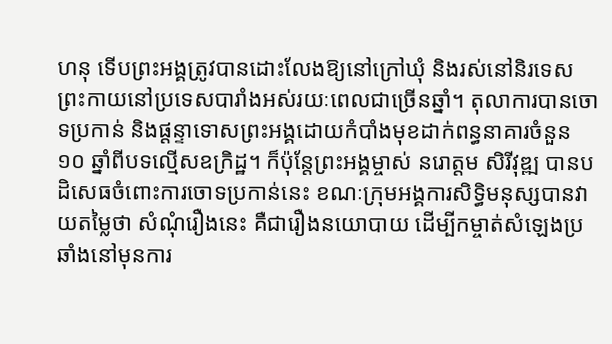ហនុ ទើបព្រះអង្គត្រូវបានដោះលែងឱ្យនៅក្រៅឃុំ និងរស់នៅនិរទេសព្រះកាយនៅប្រទេសបារាំងអស់រយៈពេលជាច្រើនឆ្នាំ។ តុលាការបានចោទប្រកាន់ និងផ្ដន្ទាទោសព្រះអង្គដោយកំបាំងមុខដាក់ពន្ធនាគារចំនួន ១០ ឆ្នាំពីបទល្មើសឧក្រិដ្ឋ។ ក៏ប៉ុន្តែព្រះអង្គម្ចាស់ នរោត្តម សិរីវុឌ្ឍ បានបដិសេធចំពោះការចោទប្រកាន់នេះ ខណៈក្រុមអង្គការសិទ្ធិមនុស្សបានវាយតម្លៃថា សំណុំរឿងនេះ គឺជារឿងនយោបាយ ដើម្បីកម្ចាត់សំឡេងប្រឆាំងនៅមុនការ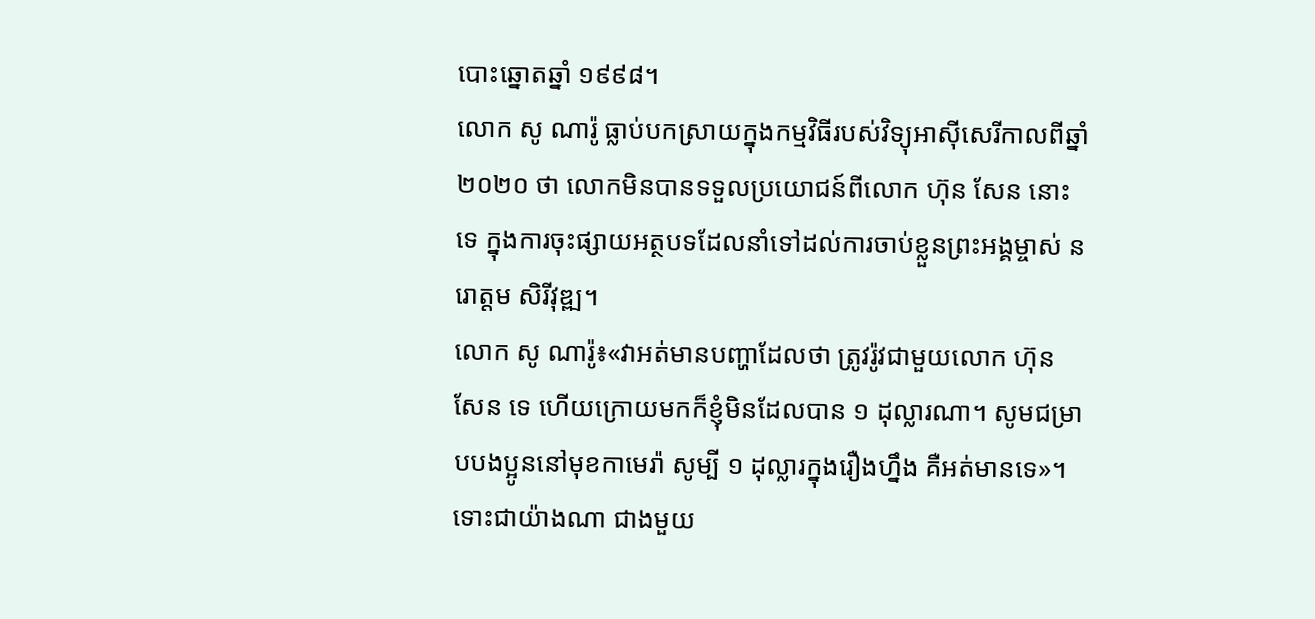បោះឆ្នោតឆ្នាំ ១៩៩៨។
លោក សូ ណារ៉ូ ធ្លាប់បកស្រាយក្នុងកម្មវិធីរបស់វិទ្យុអាស៊ីសេរីកាលពីឆ្នាំ២០២០ ថា លោកមិនបានទទួលប្រយោជន៍ពីលោក ហ៊ុន សែន នោះទេ ក្នុងការចុះផ្សាយអត្ថបទដែលនាំទៅដល់ការចាប់ខ្លួនព្រះអង្គម្ចាស់ នរោត្តម សិរីវុឌ្ឍ។
លោក សូ ណារ៉ូ៖«វាអត់មានបញ្ហាដែលថា ត្រូវរ៉ូវជាមួយលោក ហ៊ុន សែន ទេ ហើយក្រោយមកក៏ខ្ញុំមិនដែលបាន ១ ដុល្លារណា។ សូមជម្រាបបងប្អូននៅមុខកាមេរ៉ា សូម្បី ១ ដុល្លារក្នុងរឿងហ្នឹង គឺអត់មានទេ»។
ទោះជាយ៉ាងណា ជាងមួយ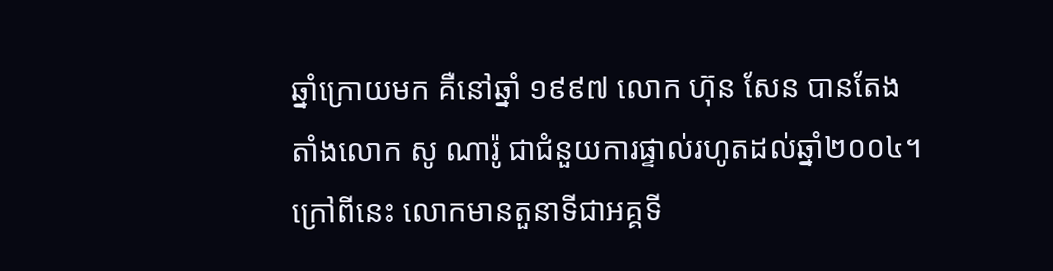ឆ្នាំក្រោយមក គឺនៅឆ្នាំ ១៩៩៧ លោក ហ៊ុន សែន បានតែងតាំងលោក សូ ណារ៉ូ ជាជំនួយការផ្ទាល់រហូតដល់ឆ្នាំ២០០៤។ ក្រៅពីនេះ លោកមានតួនាទីជាអគ្គទី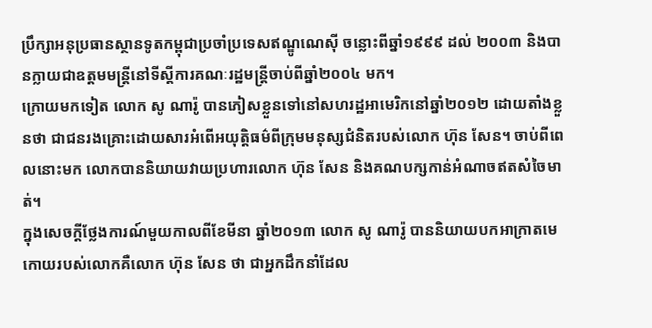ប្រឹក្សាអនុប្រធានស្ថានទូតកម្ពុជាប្រចាំប្រទេសឥណ្ឌូណេស៊ី ចន្លោះពីឆ្នាំ១៩៩៩ ដល់ ២០០៣ និងបានក្លាយជាឧត្ដមមន្ត្រីនៅទីស្ដីការគណៈរដ្ឋមន្ត្រីចាប់ពីឆ្នាំ២០០៤ មក។
ក្រោយមកទៀត លោក សូ ណារ៉ូ បានភៀសខ្លួនទៅនៅសហរដ្ឋអាមេរិកនៅឆ្នាំ២០១២ ដោយតាំងខ្លួនថា ជាជនរងគ្រោះដោយសារអំពើអយុត្តិធម៌ពីក្រុមមនុស្សជំនិតរបស់លោក ហ៊ុន សែន។ ចាប់ពីពេលនោះមក លោកបាននិយាយវាយប្រហារលោក ហ៊ុន សែន និងគណបក្សកាន់អំណាចឥតសំចៃមាត់។
ក្នុងសេចក្ដីថ្លែងការណ៍មួយកាលពីខែមីនា ឆ្នាំ២០១៣ លោក សូ ណារ៉ូ បាននិយាយបកអាក្រាតមេកោយរបស់លោកគឺលោក ហ៊ុន សែន ថា ជាអ្នកដឹកនាំដែល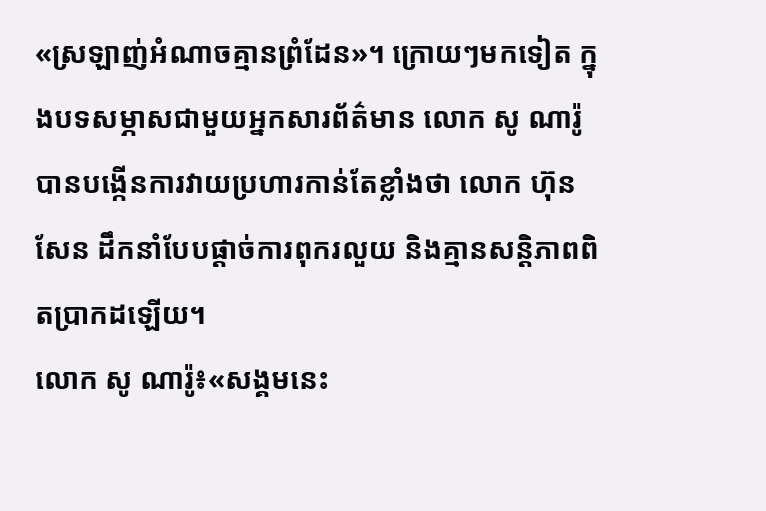«ស្រឡាញ់អំណាចគ្មានព្រំដែន»។ ក្រោយៗមកទៀត ក្នុងបទសម្ភាសជាមួយអ្នកសារព័ត៌មាន លោក សូ ណារ៉ូ បានបង្កើនការវាយប្រហារកាន់តែខ្លាំងថា លោក ហ៊ុន សែន ដឹកនាំបែបផ្ដាច់ការពុករលួយ និងគ្មានសន្តិភាពពិតប្រាកដឡើយ។
លោក សូ ណារ៉ូ៖«សង្គមនេះ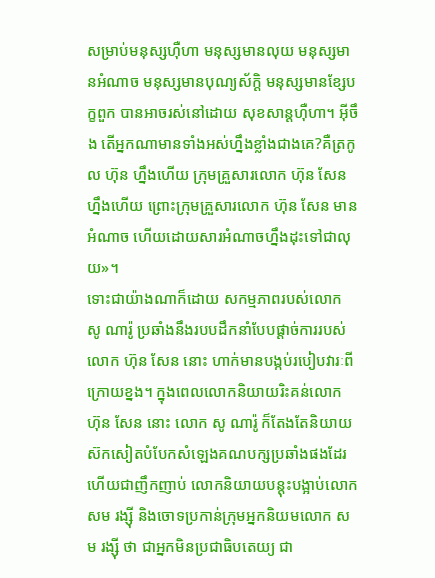សម្រាប់មនុស្សហ៊ឺហា មនុស្សមានលុយ មនុស្សមានអំណាច មនុស្សមានបុណ្យស័ក្ដិ មនុស្សមានខ្សែបក្ខពួក បានអាចរស់នៅដោយ សុខសាន្តហ៊ឺហា។ អ៊ីចឹង តើអ្នកណាមានទាំងអស់ហ្នឹងខ្លាំងជាងគេ?គឺត្រកូល ហ៊ុន ហ្នឹងហើយ ក្រុមគ្រួសារលោក ហ៊ុន សែន ហ្នឹងហើយ ព្រោះក្រុមគ្រួសារលោក ហ៊ុន សែន មានអំណាច ហើយដោយសារអំណាចហ្នឹងដុះទៅជាលុយ»។
ទោះជាយ៉ាងណាក៏ដោយ សកម្មភាពរបស់លោក សូ ណារ៉ូ ប្រឆាំងនឹងរបបដឹកនាំបែបផ្ដាច់ការរបស់លោក ហ៊ុន សែន នោះ ហាក់មានបង្កប់របៀបវារៈពីក្រោយខ្នង។ ក្នុងពេលលោកនិយាយរិះគន់លោក ហ៊ុន សែន នោះ លោក សូ ណារ៉ូ ក៏តែងតែនិយាយស៊កសៀតបំបែកសំឡេងគណបក្សប្រឆាំងផងដែរ ហើយជាញឹកញាប់ លោកនិយាយបន្តុះបង្អាប់លោក សម រង្ស៊ី និងចោទប្រកាន់ក្រុមអ្នកនិយមលោក សម រង្ស៊ី ថា ជាអ្នកមិនប្រជាធិបតេយ្យ ជា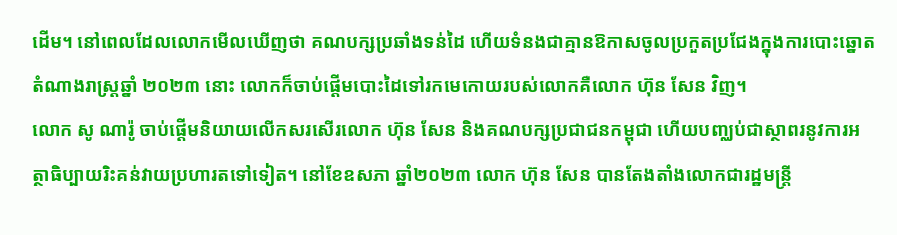ដើម។ នៅពេលដែលលោកមើលឃើញថា គណបក្សប្រឆាំងទន់ដៃ ហើយទំនងជាគ្មានឱកាសចូលប្រកួតប្រជែងក្នុងការបោះឆ្នោតតំណាងរាស្ត្រឆ្នាំ ២០២៣ នោះ លោកក៏ចាប់ផ្ដើមបោះដៃទៅរកមេកោយរបស់លោកគឺលោក ហ៊ុន សែន វិញ។
លោក សូ ណារ៉ូ ចាប់ផ្ដើមនិយាយលើកសរសើរលោក ហ៊ុន សែន និងគណបក្សប្រជាជនកម្ពុជា ហើយបញ្ឈប់ជាស្ថាពរនូវការអត្ថាធិប្បាយរិះគន់វាយប្រហារតទៅទៀត។ នៅខែឧសភា ឆ្នាំ២០២៣ លោក ហ៊ុន សែន បានតែងតាំងលោកជារដ្ឋមន្ត្រី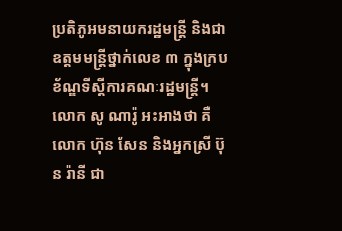ប្រតិភូអមនាយករដ្ឋមន្ត្រី និងជាឧត្ដមមន្ត្រីថ្នាក់លេខ ៣ ក្នុងក្របខ័ណ្ឌទីស្ដីការគណៈរដ្ឋមន្ត្រី។
លោក សូ ណារ៉ូ អះអាងថា គឺលោក ហ៊ុន សែន និងអ្នកស្រី ប៊ុន រ៉ានី ជា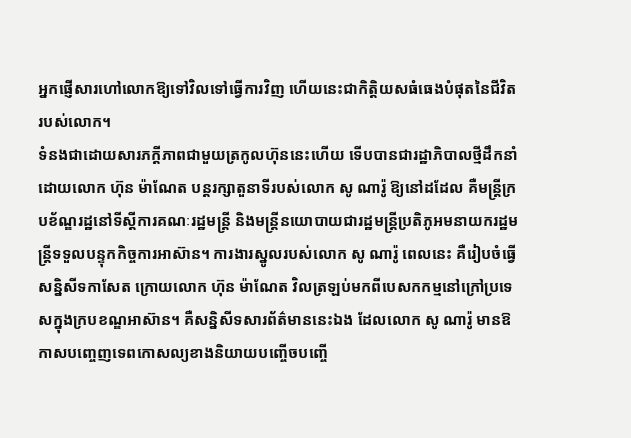អ្នកផ្ញើសារហៅលោកឱ្យទៅវិលទៅធ្វើការវិញ ហើយនេះជាកិត្តិយសធំធេងបំផុតនៃជីវិតរបស់លោក។
ទំនងជាដោយសារភក្ដីភាពជាមួយត្រកូលហ៊ុននេះហើយ ទើបបានជារដ្ឋាភិបាលថ្មីដឹកនាំដោយលោក ហ៊ុន ម៉ាណែត បន្តរក្សាតួនាទីរបស់លោក សូ ណារ៉ូ ឱ្យនៅដដែល គឺមន្ត្រីក្របខ័ណ្ឌរដ្ឋនៅទីស្ដីការគណៈរដ្ឋមន្ត្រី និងមន្ត្រីនយោបាយជារដ្ឋមន្ត្រីប្រតិភូអមនាយករដ្ឋមន្ត្រីទទួលបន្ទុកកិច្ចការអាស៊ាន។ ការងារស្នូលរបស់លោក សូ ណារ៉ូ ពេលនេះ គឺរៀបចំធ្វើសន្និសីទកាសែត ក្រោយលោក ហ៊ុន ម៉ាណែត វិលត្រឡប់មកពីបេសកកម្មនៅក្រៅប្រទេសក្នុងក្របខណ្ឌអាស៊ាន។ គឺសន្និសីទសារព័ត៌មាននេះឯង ដែលលោក សូ ណារ៉ូ មានឱកាសបញ្ចេញទេពកោសល្យខាងនិយាយបញ្ចើចបញ្ចើ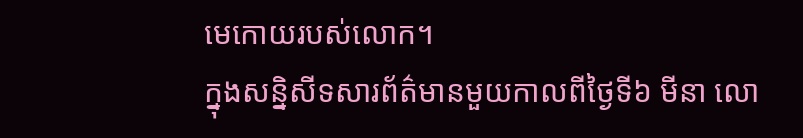មេកោយរបស់លោក។
ក្នុងសន្និសីទសារព័ត៌មានមួយកាលពីថ្ងៃទី៦ មីនា លោ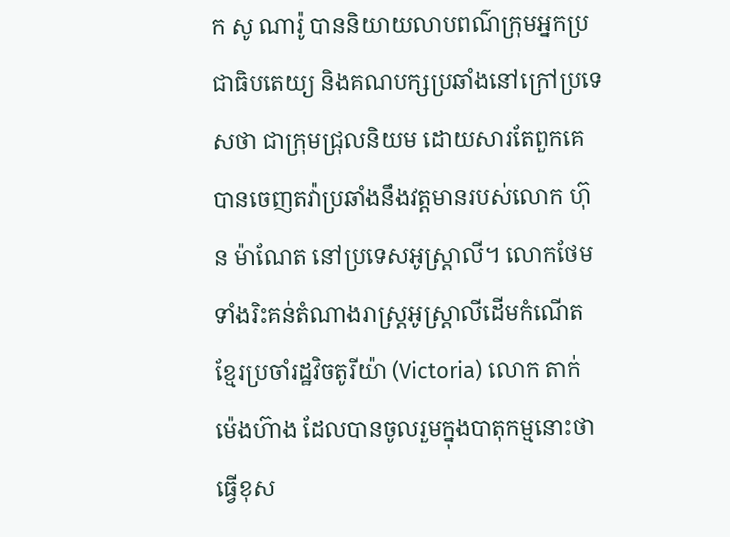ក សូ ណារ៉ូ បាននិយាយលាបពណ៌ក្រុមអ្នកប្រជាធិបតេយ្យ និងគណបក្សប្រឆាំងនៅក្រៅប្រទេសថា ជាក្រុមជ្រុលនិយម ដោយសារតែពួកគេបានចេញតវ៉ាប្រឆាំងនឹងវត្តមានរបស់លោក ហ៊ុន ម៉ាណែត នៅប្រទេសអូស្ត្រាលី។ លោកថែមទាំងរិះគន់តំណាងរាស្ត្រអូស្ត្រាលីដើមកំណើតខ្មែរប្រចាំរដ្ឋវិចតូរីយ៉ា (Victoria) លោក តាក់ ម៉េងហ៊ាង ដែលបានចូលរួមក្នុងបាតុកម្មនោះថា ធ្វើខុស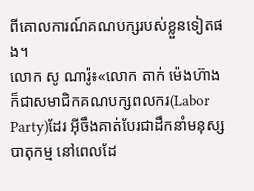ពីគោលការណ៍គណបក្សរបស់ខ្លួនទៀតផង។
លោក សូ ណារ៉ូ៖«លោក តាក់ ម៉េងហ៊ាង ក៏ជាសមាជិកគណបក្សពលករ(Labor Party)ដែរ អ៊ីចឹងគាត់បែរជាដឹកនាំមនុស្សបាតុកម្ម នៅពេលដែ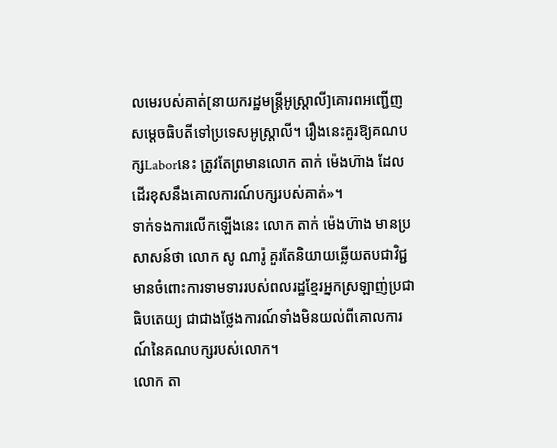លមេរបស់គាត់[នាយករដ្ឋមន្ត្រីអូស្ត្រាលី]គោរពអញ្ជើញសម្ដេចធិបតីទៅប្រទេសអូស្ត្រាលី។ រឿងនេះគួរឱ្យគណបក្សLaborនេះ ត្រូវតែព្រមានលោក តាក់ ម៉េងហ៊ាង ដែលដើរខុសនឹងគោលការណ៍បក្សរបស់គាត់»។
ទាក់ទងការលើកឡើងនេះ លោក តាក់ ម៉េងហ៊ាង មានប្រសាសន៍ថា លោក សូ ណារ៉ូ គួរតែនិយាយឆ្លើយតបជាវិជ្ជមានចំពោះការទាមទាររបស់ពលរដ្ឋខ្មែរអ្នកស្រឡាញ់ប្រជាធិបតេយ្យ ជាជាងថ្លែងការណ៍ទាំងមិនយល់ពីគោលការណ៍នៃគណបក្សរបស់លោក។
លោក តា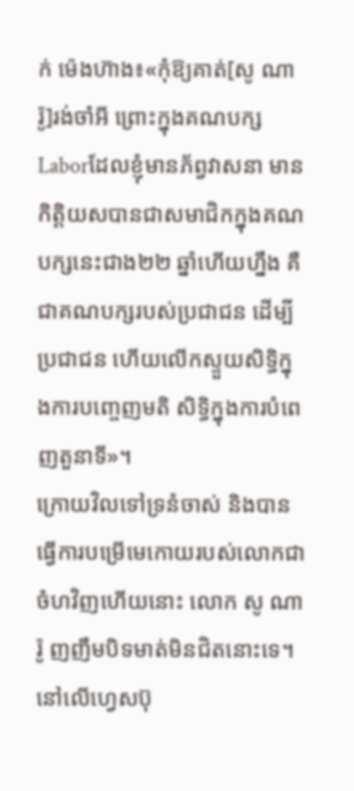ក់ ម៉េងហ៊ាង៖«កុំឱ្យគាត់[សូ ណារ៉ូ]រង់ចាំអី ព្រោះក្នុងគណបក្សLaborដែលខ្ញុំមានភ័ព្វវាសនា មានកិត្តិយសបានជាសមាជិកក្នុងគណបក្សនេះជាង២២ ឆ្នាំហើយហ្នឹង គឺជាគណបក្សរបស់ប្រជាជន ដើម្បីប្រជាជន ហើយលើកស្ទួយសិទ្ធិក្នុងការបញ្ចេញមតិ សិទ្ធិក្នុងការបំពេញតួនាទី»។
ក្រោយវិលទៅទ្រនំចាស់ និងបានធ្វើការបម្រើមេកោយរបស់លោកជាចំហវិញហើយនោះ លោក សូ ណារ៉ូ ញញឹមបិទមាត់មិនជិតនោះទេ។ នៅលើហ្វេសប៊ុ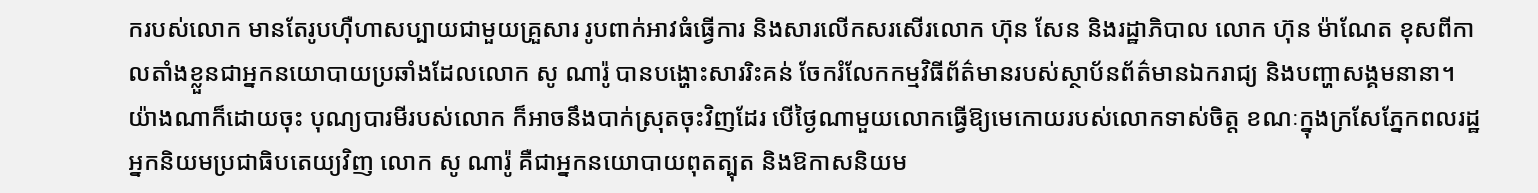ករបស់លោក មានតែរូបហ៊ឺហាសប្បាយជាមួយគ្រួសារ រូបពាក់អាវធំធ្វើការ និងសារលើកសរសើរលោក ហ៊ុន សែន និងរដ្ឋាភិបាល លោក ហ៊ុន ម៉ាណែត ខុសពីកាលតាំងខ្លួនជាអ្នកនយោបាយប្រឆាំងដែលលោក សូ ណារ៉ូ បានបង្ហោះសាររិះគន់ ចែករំលែកកម្មវិធីព័ត៌មានរបស់ស្ថាប័នព័ត៌មានឯករាជ្យ និងបញ្ហាសង្គមនានា។ យ៉ាងណាក៏ដោយចុះ បុណ្យបារមីរបស់លោក ក៏អាចនឹងបាក់ស្រុតចុះវិញដែរ បើថ្ងៃណាមួយលោកធ្វើឱ្យមេកោយរបស់លោកទាស់ចិត្ត ខណៈក្នុងក្រសែភ្នែកពលរដ្ឋអ្នកនិយមប្រជាធិបតេយ្យវិញ លោក សូ ណារ៉ូ គឺជាអ្នកនយោបាយពុតត្បុត និងឱកាសនិយម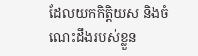ដែលយកកិត្តិយស និងចំណេះដឹងរបស់ខ្លួន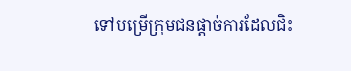ទៅបម្រើក្រុមជនផ្ដាច់ការដែលជិះ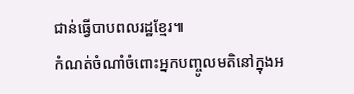ជាន់ធ្វើបាបពលរដ្ឋខ្មែរ៕
កំណត់ចំណាំចំពោះអ្នកបញ្ចូលមតិនៅក្នុងអ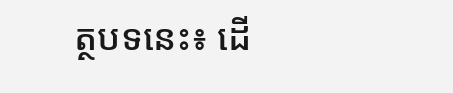ត្ថបទនេះ៖ ដើ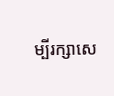ម្បីរក្សាសេ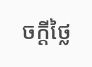ចក្ដីថ្លៃ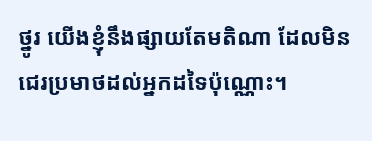ថ្នូរ យើងខ្ញុំនឹងផ្សាយតែមតិណា ដែលមិនជេរប្រមាថដល់អ្នកដទៃប៉ុណ្ណោះ។